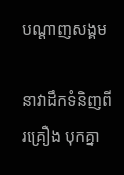បណ្តាញសង្គម

នាវាដឹកទំនិញពីរគ្រឿង បុកគ្នា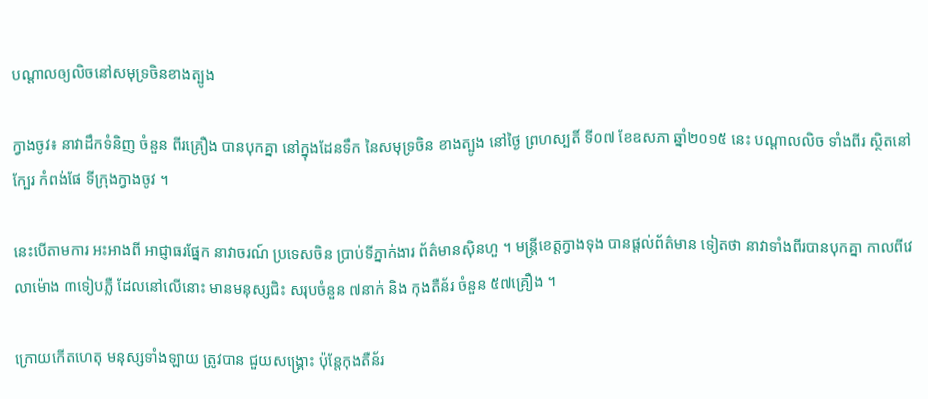បណ្តាលឲ្យលិចនៅសមុទ្រចិនខាងត្បូង

ក្វាងចូវ៖ នាវាដឹកទំនិញ ចំនួន ពីរគ្រឿង បានបុកគ្នា នៅក្នុងដែនទឹក នៃសមុទ្រចិន ខាងត្បូង នៅថ្ងៃ ព្រហស្បតិ៍ ទី០៧ ខែឧសភា ឆ្នាំ២០១៥ នេះ បណ្តាលលិច ទាំងពីរ ស្ថិតនៅក្បែរ កំពង់ផែ ទីក្រុងក្វាងចូវ ។

នេះបើតាមការ អះអាងពី អាជ្ញាធរផ្នែក នាវាចរណ៍ ប្រទេសចិន ប្រាប់ទីភ្នាក់ងារ ព័ត៌មានស៊ិនហួ ។ មន្ត្រីខេត្តក្វាងទុង បានផ្តល់ព័ត៌មាន ទៀតថា នាវាទាំងពីរបានបុកគ្នា កាលពីវេលាម៉ោង ៣ទៀបភ្លឺ ដែលនៅលើនោះ មានមនុស្សជិះ សរុបចំនួន ៧នាក់ និង កុងតឺន័រ ចំនួន ៥៧គ្រឿង ។

ក្រោយកើតហេតុ មនុស្សទាំងឡាយ ត្រូវបាន ជួយសង្គ្រោះ ប៉ុន្តែកុងតឺន័រ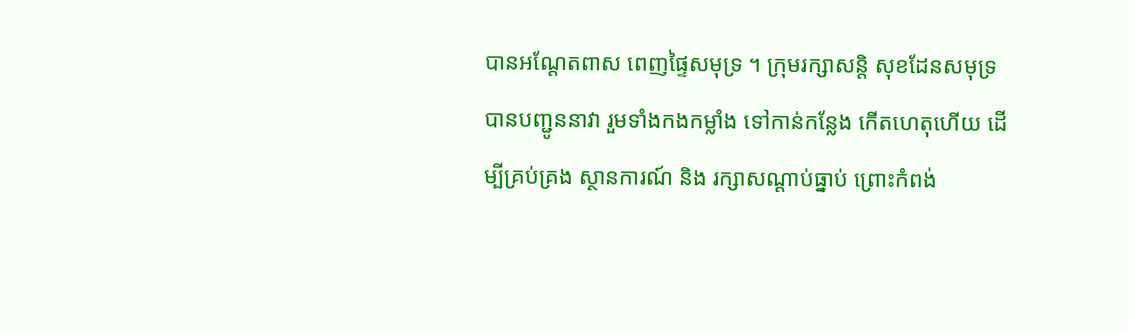បានអណ្តែតពាស ពេញផ្ទៃសមុទ្រ ។ ក្រុមរក្សាសន្តិ សុខដែនសមុទ្រ បានបញ្ជូននាវា រួមទាំងកងកម្លាំង ទៅកាន់កន្លែង កើតហេតុហើយ ដើម្បីគ្រប់គ្រង ស្ថានការណ៍ និង រក្សាសណ្តាប់ធ្នាប់ ព្រោះកំពង់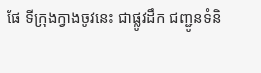ផែ ទីក្រុងក្វាងចូវនេះ ជាផ្លូវដឹក ជញ្ជូនទំនិ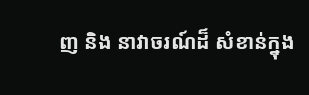ញ និង នាវាចរណ៍ដ៏ សំខាន់ក្នុង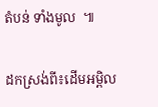តំបន់ ទាំងមូល  ៕

ដកស្រង់ពី៖ដើមអម្ពិល